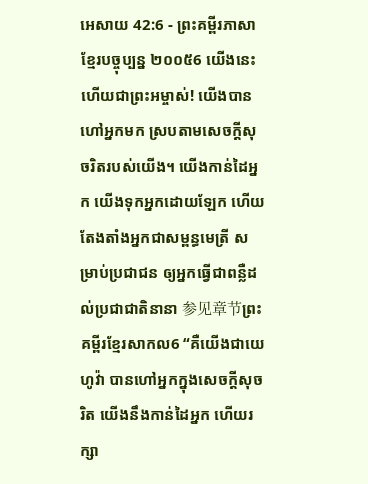អេសាយ 42:6 - ព្រះគម្ពីរភាសាខ្មែរបច្ចុប្បន្ន ២០០៥6 យើងនេះហើយជាព្រះអម្ចាស់! យើងបានហៅអ្នកមក ស្របតាមសេចក្ដីសុចរិតរបស់យើង។ យើងកាន់ដៃអ្នក យើងទុកអ្នកដោយឡែក ហើយតែងតាំងអ្នកជាសម្ពន្ធមេត្រី សម្រាប់ប្រជាជន ឲ្យអ្នកធ្វើជាពន្លឺដល់ប្រជាជាតិនានា 参见章节ព្រះគម្ពីរខ្មែរសាកល6 “គឺយើងជាយេហូវ៉ា បានហៅអ្នកក្នុងសេចក្ដីសុចរិត យើងនឹងកាន់ដៃអ្នក ហើយរក្សា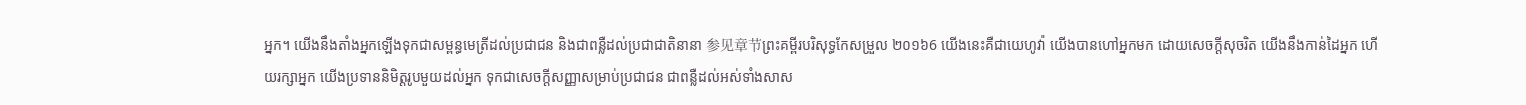អ្នក។ យើងនឹងតាំងអ្នកឡើងទុកជាសម្ពន្ធមេត្រីដល់ប្រជាជន និងជាពន្លឺដល់ប្រជាជាតិនានា 参见章节ព្រះគម្ពីរបរិសុទ្ធកែសម្រួល ២០១៦6 យើងនេះគឺជាយេហូវ៉ា យើងបានហៅអ្នកមក ដោយសេចក្ដីសុចរិត យើងនឹងកាន់ដៃអ្នក ហើយរក្សាអ្នក យើងប្រទាននិមិត្តរូបមួយដល់អ្នក ទុកជាសេចក្ដីសញ្ញាសម្រាប់ប្រជាជន ជាពន្លឺដល់អស់ទាំងសាស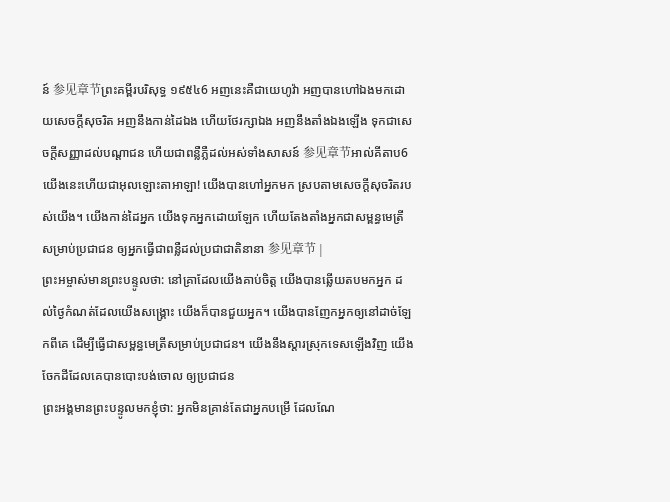ន៍ 参见章节ព្រះគម្ពីរបរិសុទ្ធ ១៩៥៤6 អញនេះគឺជាយេហូវ៉ា អញបានហៅឯងមកដោយសេចក្ដីសុចរិត អញនឹងកាន់ដៃឯង ហើយថែរក្សាឯង អញនឹងតាំងឯងឡើង ទុកជាសេចក្ដីសញ្ញាដល់បណ្តាជន ហើយជាពន្លឺភ្លឺដល់អស់ទាំងសាសន៍ 参见章节អាល់គីតាប6 យើងនេះហើយជាអុលឡោះតាអាឡា! យើងបានហៅអ្នកមក ស្របតាមសេចក្ដីសុចរិតរបស់យើង។ យើងកាន់ដៃអ្នក យើងទុកអ្នកដោយឡែក ហើយតែងតាំងអ្នកជាសម្ពន្ធមេត្រី សម្រាប់ប្រជាជន ឲ្យអ្នកធ្វើជាពន្លឺដល់ប្រជាជាតិនានា 参见章节 |
ព្រះអម្ចាស់មានព្រះបន្ទូលថា: នៅគ្រាដែលយើងគាប់ចិត្ត យើងបានឆ្លើយតបមកអ្នក ដល់ថ្ងៃកំណត់ដែលយើងសង្គ្រោះ យើងក៏បានជួយអ្នក។ យើងបានញែកអ្នកឲ្យនៅដាច់ឡែកពីគេ ដើម្បីធ្វើជាសម្ពន្ធមេត្រីសម្រាប់ប្រជាជន។ យើងនឹងស្ដារស្រុកទេសឡើងវិញ យើងចែកដីដែលគេបានបោះបង់ចោល ឲ្យប្រជាជន
ព្រះអង្គមានព្រះបន្ទូលមកខ្ញុំថា: អ្នកមិនគ្រាន់តែជាអ្នកបម្រើ ដែលណែ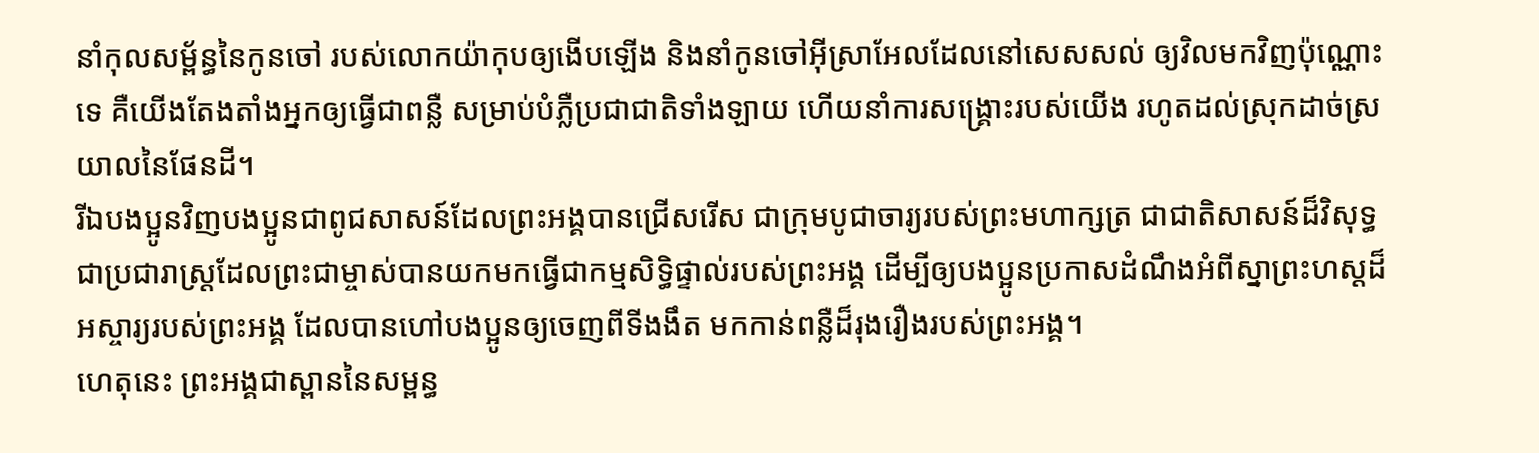នាំកុលសម្ព័ន្ធនៃកូនចៅ របស់លោកយ៉ាកុបឲ្យងើបឡើង និងនាំកូនចៅអ៊ីស្រាអែលដែលនៅសេសសល់ ឲ្យវិលមកវិញប៉ុណ្ណោះទេ គឺយើងតែងតាំងអ្នកឲ្យធ្វើជាពន្លឺ សម្រាប់បំភ្លឺប្រជាជាតិទាំងឡាយ ហើយនាំការសង្គ្រោះរបស់យើង រហូតដល់ស្រុកដាច់ស្រយាលនៃផែនដី។
រីឯបងប្អូនវិញបងប្អូនជាពូជសាសន៍ដែលព្រះអង្គបានជ្រើសរើស ជាក្រុមបូជាចារ្យរបស់ព្រះមហាក្សត្រ ជាជាតិសាសន៍ដ៏វិសុទ្ធ ជាប្រជារាស្ដ្រដែលព្រះជាម្ចាស់បានយកមកធ្វើជាកម្មសិទ្ធិផ្ទាល់របស់ព្រះអង្គ ដើម្បីឲ្យបងប្អូនប្រកាសដំណឹងអំពីស្នាព្រះហស្ដដ៏អស្ចារ្យរបស់ព្រះអង្គ ដែលបានហៅបងប្អូនឲ្យចេញពីទីងងឹត មកកាន់ពន្លឺដ៏រុងរឿងរបស់ព្រះអង្គ។
ហេតុនេះ ព្រះអង្គជាស្ពាននៃសម្ពន្ធ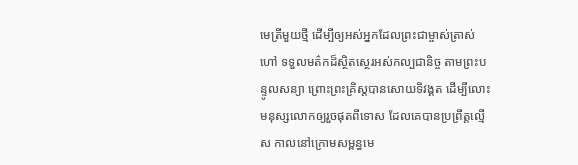មេត្រីមួយថ្មី ដើម្បីឲ្យអស់អ្នកដែលព្រះជាម្ចាស់ត្រាស់ហៅ ទទួលមត៌កដ៏ស្ថិតស្ថេរអស់កល្បជានិច្ច តាមព្រះបន្ទូលសន្យា ព្រោះព្រះគ្រិស្តបានសោយទិវង្គត ដើម្បីលោះមនុស្សលោកឲ្យរួចផុតពីទោស ដែលគេបានប្រព្រឹត្តល្មើស កាលនៅក្រោមសម្ពន្ធមេ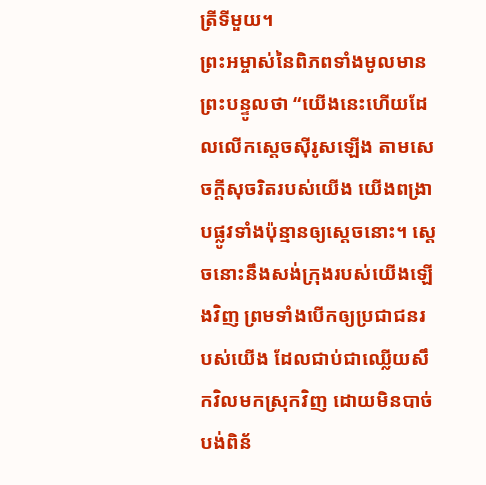ត្រីទីមួយ។
ព្រះអម្ចាស់នៃពិភពទាំងមូលមានព្រះបន្ទូលថា “យើងនេះហើយដែលលើកស្ដេចស៊ីរូសឡើង តាមសេចក្ដីសុចរិតរបស់យើង យើងពង្រាបផ្លូវទាំងប៉ុន្មានឲ្យស្ដេចនោះ។ ស្ដេចនោះនឹងសង់ក្រុងរបស់យើងឡើងវិញ ព្រមទាំងបើកឲ្យប្រជាជនរបស់យើង ដែលជាប់ជាឈ្លើយសឹកវិលមកស្រុកវិញ ដោយមិនបាច់បង់ពិន័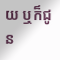យ ឬក៏ជូន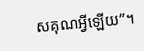សគុណអ្វីឡើយ”។